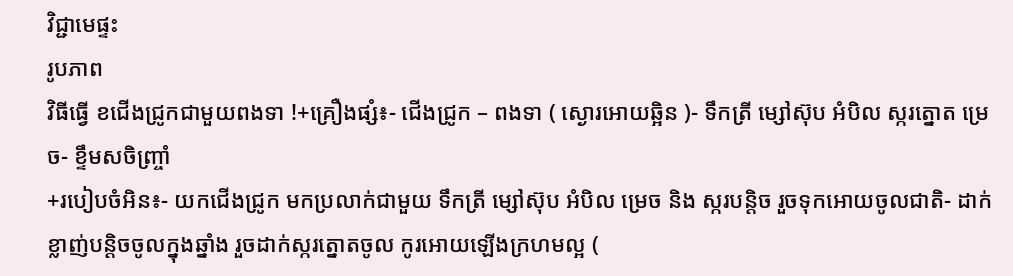វិជ្ជាមេផ្ទះ
រូបភាព
វិធីធ្វើ ខជើងជ្រូកជាមួយពងទា !+គ្រឿងផ្សំ៖- ជើងជ្រូក – ពងទា ( ស្ងោរអោយឆ្អិន )- ទឹកត្រី ម្សៅស៊ុប អំបិល ស្ករត្នោត ម្រេច- ខ្ទឹមសចិញ្ច្រាំ
+របៀបចំអិន៖- យកជើងជ្រូក មកប្រលាក់ជាមួយ ទឹកត្រី ម្សៅស៊ុប អំបិល ម្រេច និង ស្ករបន្តិច រួចទុកអោយចូលជាតិ- ដាក់ខ្លាញ់បន្តិចចូលក្នុងឆ្នាំង រួចដាក់ស្ករត្នោតចូល កូរអោយឡើងក្រហមល្អ (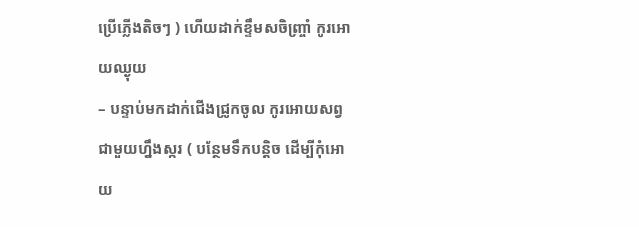ប្រើភ្លើងតិចៗ ) ហើយដាក់ខ្ទឹមសចិញ្ច្រាំ កូរអោយឈ្ងុយ
– បន្ទាប់មកដាក់ជើងជ្រូកចូល កូរអោយសព្វជាមួយហ្នឹងស្ករ ( បន្ថែមទឹកបន្តិច ដើម្បីកុំអោយ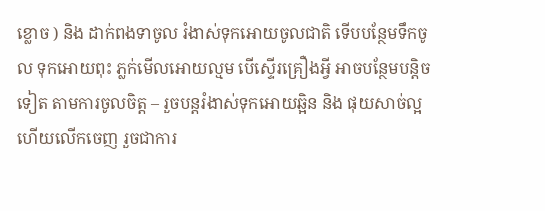ខ្លោច ) និង ដាក់ពងទាចូល រំងាស់ទុកអោយចូលជាតិ ទើបបន្ថែមទឹកចូល ទុកអោយពុះ ភ្លក់មើលអោយល្មម បើស្ទើរគ្រឿងអ្វី អាចបន្ថែមបន្តិចទៀត តាមការចូលចិត្ត – រួចបន្តរំងាស់ទុកអោយឆ្អិន និង ផុយសាច់ល្អហើយលើកចេញ រួចជាការ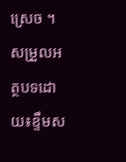ស្រេច ។
សម្រួលអត្ថបទដោយ៖ខ្ទឹមស